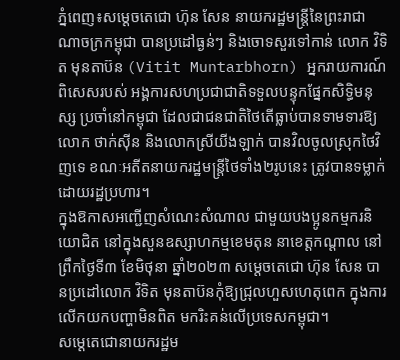ភ្នំពេញ៖សម្តេចតេជោ ហ៊ុន សែន នាយករដ្ឋមន្ត្រីនៃព្រះរាជាណាចក្រកម្ពុជា បានប្រដៅធ្ងន់ៗ និងចោទសួរទៅកាន់ លោក វិទិត មុនតាប៊ន (Vitit Muntarbhorn) អ្នករាយការណ៍ពិសេសរបស់ អង្គការសហប្រជាជាតិទទួលបន្ទុកផ្នែកសិទ្ធិមនុស្ស ប្រចាំនៅកម្ពុជា ដែលជាជនជាតិថៃតើធ្លាប់បានទាមទារឱ្យ លោក ថាក់ស៊ីន និងលោកស្រីយីងឡាក់ បានវិលចូលស្រុកថៃវិញទេ ខណៈអតីតនាយករដ្ឋមន្រ្តីថៃទាំង២រូបនេះ ត្រូវបានទម្លាក់ដោយរដ្ឋប្រហារ។
ក្នុងឱកាសអញ្ជើញសំណេះសំណាល ជាមួយបងប្អូនកម្មករនិយោជិត នៅក្នុងសួនឧស្សាហកម្មខេមតុន នាខេត្តកណ្ដាល នៅព្រឹកថ្ងៃទី៣ ខែមិថុនា ឆ្នាំ២០២៣ សម្តេចតេជោ ហ៊ុន សែន បានប្រដៅលោក វិទិត មុនតាប៊នកុំឱ្យជ្រុលហួសហេតុពេក ក្នុងការលើកយកបញ្ហាមិនពិត មករិះគន់លើប្រទេសកម្ពុជា។
សម្ដេតេជោនាយករដ្ឋម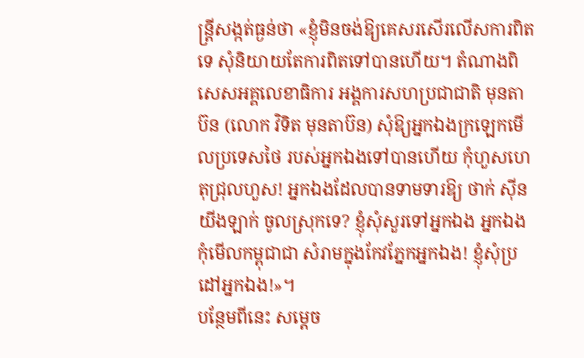ន្រ្តីសង្កត់ធ្ងន់ថា «ខ្ញុំមិនចង់ឱ្យគេសរសើរលើសការពិតទេ សុំនិយាយតែការពិតទៅបានហើយ។ តំណាងពិសេសអគ្គលេខាធិការ អង្គការសហប្រជាជាតិ មុនតាប៊ន (លោក វិទិត មុនតាប៊ន) សុំឱ្យអ្នកឯងក្រឡេកមើលប្រទេសថៃ របស់អ្នកឯងទៅបានហើយ កុំហួសហេតុជ្រុលហួស! អ្នកឯងដែលបានទាមទារឱ្យ ថាក់ ស៊ីន យីងឡាក់ ចូលស្រុកទេ? ខ្ញុំសុំសួរទៅអ្នកឯង អ្នកឯងកុំមើលកម្ពុជាជា សំរាមក្នុងកែវភ្នែកអ្នកឯង! ខ្ញុំសុំប្រដៅអ្នកឯង!»។
បន្ថែមពីនេះ សម្ដេច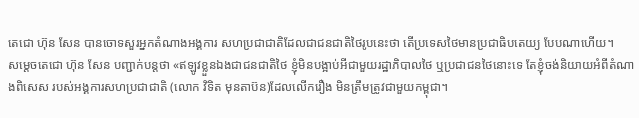តេជោ ហ៊ុន សែន បានចោទសួរអ្នកតំណាងអង្គការ សហប្រជាជាតិដែលជាជនជាតិថៃរូបនេះថា តើប្រទេសថៃមានប្រជាធិបតេយ្យ បែបណាហើយ។
សម្ដេចតេជោ ហ៊ុន សែន បញ្ជាក់បន្តថា «ឥឡូវខ្លួនឯងជាជនជាតិថៃ ខ្ញុំមិនបង្អាប់អីជាមួយរដ្ឋាភិបាលថៃ ឬប្រជាជនថៃនោះទេ តែខ្ញុំចង់និយាយអំពីតំណាងពិសេស របស់អង្គការសហប្រជាជាតិ (លោក វិទិត មុនតាប៊ន)ដែលលើករឿង មិនត្រឹមត្រូវជាមួយកម្ពុជា។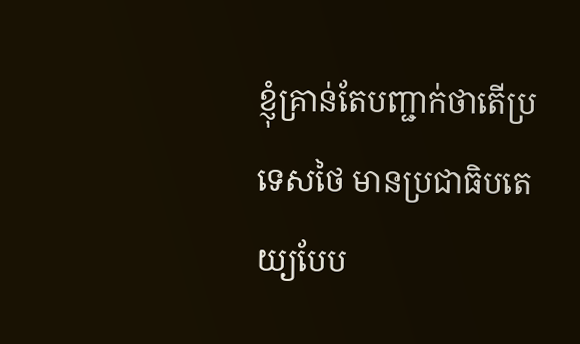ខ្ញុំគ្រាន់តែបញ្ជាក់ថាតើប្រទេសថៃ មានប្រជាធិបតេយ្យបែប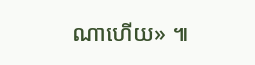ណាហើយ» ៕